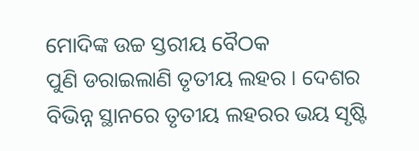ମୋଦିଙ୍କ ଉଚ୍ଚ ସ୍ତରୀୟ ବୈଠକ
ପୁଣି ଡରାଇଲାଣି ତୃତୀୟ ଲହର । ଦେଶର ବିଭିନ୍ନ ସ୍ଥାନରେ ତୃତୀୟ ଲହରର ଭୟ ସୃଷ୍ଟି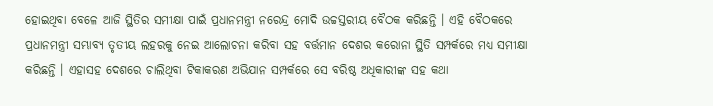ହୋଇଥିବା ବେଳେ ଆଜି ସ୍ଥିତିର ସମୀକ୍ଷା ପାଇଁ ପ୍ରଧାନମନ୍ତ୍ରୀ ନରେନ୍ଦ୍ର ମୋଦି ଉଚ୍ଚସ୍ତରୀୟ ବୈଠକ କରିଛନ୍ତି । ଏହି ବୈଠକରେ ପ୍ରଧାନମନ୍ତ୍ରୀ ସମ୍ଭାବ୍ୟ ତୃତୀୟ ଲହରକୁ ନେଇ ଆଲୋଚନା କରିବା ସହ ବର୍ତ୍ତମାନ ଦେଶର କରୋନା ସ୍ଥିତି ସମ୍ପର୍କରେ ମଧ୍ୟ ସମୀକ୍ଷା କରିଛନ୍ତି । ଏହାସହ ଦେଶରେ ଚାଲିଥିବା ଟିକାକରଣ ଅଭିଯାନ ସମ୍ପର୍କରେ ସେ ବରିଷ୍ଠ ଅଧିକାରୀଙ୍କ ସହ କଥା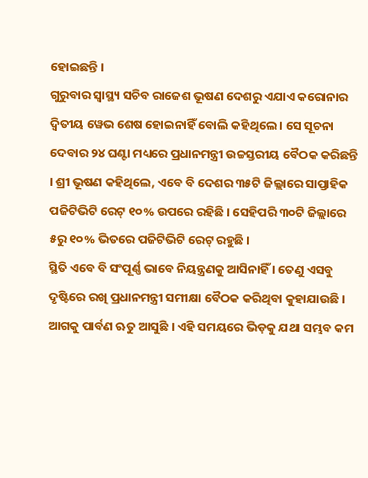ହୋଇଛନ୍ତି ।
ଗୁରୁବାର ସ୍ୱାସ୍ଥ୍ୟ ସଚିବ ରାଜେଶ ଭୂଷଣ ଦେଶରୁ ଏଯାଏ କରୋନାର ଦ୍ୱିତୀୟ ୱେଭ ଶେଷ ହୋଇନାହିଁ ବୋଲି କହିଥିଲେ । ସେ ସୂଚନା ଦେବାର ୨୪ ଘଣ୍ଟା ମଧ୍ୟରେ ପ୍ରଧାନମନ୍ତ୍ରୀ ଉଚ୍ଚସ୍ତରୀୟ ବୈଠକ କରିଛନ୍ତି । ଶ୍ରୀ ଭୂଷଣ କହିଥିଲେ, ଏବେ ବି ଦେଶର ୩୫ଟି ଜିଲ୍ଲାରେ ସାପ୍ତାହିକ ପଜିଟିଭିଟି ରେଟ୍ ୧୦% ଉପରେ ରହିଛି । ସେହିପରି ୩୦ଟି ଜିଲ୍ଲାରେ ୫ରୁ ୧୦% ଭିତରେ ପଜିଟିଭିଟି ରେଟ୍ ରହୁଛି ।
ସ୍ଥିତି ଏବେ ବି ସଂପୂର୍ଣ୍ଣ ଭାବେ ନିୟନ୍ତ୍ରଣକୁ ଆସିନାହିଁ । ତେଣୁ ଏସବୁ ଦୃଷ୍ଟିରେ ରଖି ପ୍ରଧାନମନ୍ତ୍ରୀ ସମୀକ୍ଷା ବୈଠକ କରିଥିବା କୁହାଯାଉଛି । ଆଗକୁ ପାର୍ବଣ ଋତୁ ଆସୁଛି । ଏହି ସମୟରେ ଭିଡ଼କୁ ଯଥା ସମ୍ଭବ କମ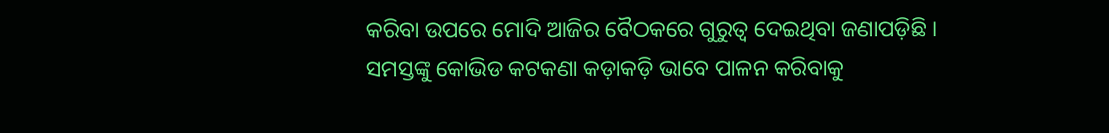କରିବା ଉପରେ ମୋଦି ଆଜିର ବୈଠକରେ ଗୁରୁତ୍ୱ ଦେଇଥିବା ଜଣାପଡ଼ିଛି । ସମସ୍ତଙ୍କୁ କୋଭିଡ କଟକଣା କଡ଼ାକଡ଼ି ଭାବେ ପାଳନ କରିବାକୁ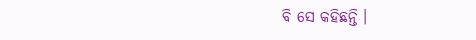ବି ସେ କହିଛନ୍ତି ।